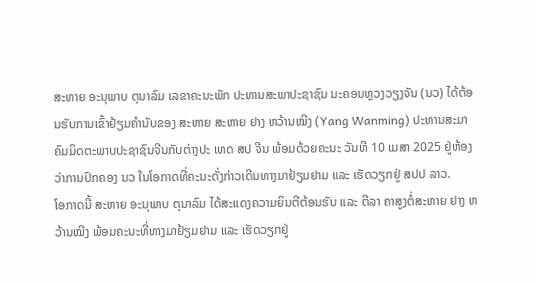ສະຫາຍ ອະນຸພາບ ຕຸນາລົມ ເລຂາຄະນະພັກ ປະທານສະພາປະຊາຊົນ ນະຄອນຫຼວງວຽງຈັນ (ນວ) ໄດ້ຕ້ອນຮັບການເຂົ້າຢ້ຽມຄຳນັບຂອງ ສະຫາຍ ສະຫາຍ ຢາງ ຫວ້ານໝີງ (Yang Wanming) ປະທານສະມາຄົມມິດຕະພາບປະຊາຊົນຈີນກັບຕ່າງປະ ເທດ ສປ ຈີນ ພ້ອມດ້ວຍຄະນະ ວັນທີ 10 ເມສາ 2025 ຢູ່ຫ້ອງວ່າການປົກຄອງ ນວ ໃນໂອກາດທີ່ຄະນະດັ່ງກ່າວເດີນທາງມາຢ້ຽມຢາມ ແລະ ເຮັດວຽກຢູ່ ສປປ ລາວ.
ໂອກາດນີ້ ສະຫາຍ ອະນຸພາບ ຕຸນາລົມ ໄດ້ສະແດງຄວາມຍິນຕີຕ້ອນຮັບ ແລະ ຕີລາ ຄາສູງຕໍ່ສະຫາຍ ຢາງ ຫວ້ານໝີງ ພ້ອມຄະນະທີ່ທາງມາຢ້ຽມຢາມ ແລະ ເຮັດວຽກຢູ່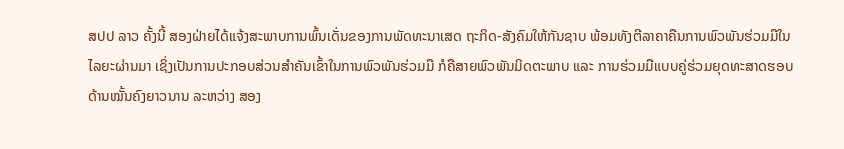ສປປ ລາວ ຄັ້ງນີ້ ສອງຝ່າຍໄດ້ແຈ້ງສະພາບການພົ້ນເດັ່ນຂອງການພັດທະນາເສດ ຖະກິດ-ສັງຄົມໃຫ້ກັນຊາບ ພ້ອມທັງຕີລາຄາຄືນການພົວພັນຮ່ວມມືໃນໄລຍະຜ່ານມາ ເຊິ່ງເປັນການປະກອບສ່ວນສຳຄັນເຂົ້າໃນການພົວພັນຮ່ວມມື ກໍຄືສາຍພົວພັນມິດຕະພາບ ແລະ ການຮ່ວມມືແບບຄູ່ຮ່ວມຍຸດທະສາດຮອບດ້ານໝັ້ນຄົງຍາວນານ ລະຫວ່າງ ສອງ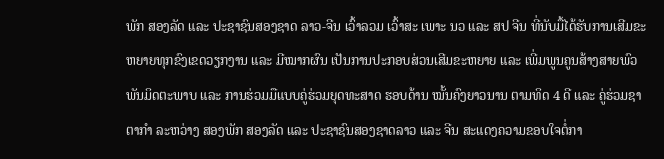ພັກ ສອງລັດ ແລະ ປະຊາຊົນສອງຊາດ ລາວ-ຈີນ ເວົ້າລວມ ເວົ້າສະ ເພາະ ນວ ແລະ ສປ ຈີນ ທີ່ນັບມື້ໄດ້ຮັບການເສີມຂະຫຍາຍທຸກຂົງເຂດວຽກງານ ແລະ ມີໝາກຜົນ ເປັນການປະກອບສ່ວນເສີມຂະຫຍາຍ ແລະ ເພີ່ມພູນຄູນສ້າງສາຍພົວພັນມິດຕະພາບ ແລະ ການຮ່ວມມືແບບຄູ່ຮ່ວມຍຸດທະສາດ ຮອບດ້ານ ໝັ້ນຄົງຍາວນານ ຕາມທິດ 4 ດີ ແລະ ຄູ່ຮ່ວມຊາຕາກໍາ ລະຫວ່າງ ສອງພັກ ສອງລັດ ແລະ ປະຊາຊົນສອງຊາດລາວ ແລະ ຈີນ ສະແດງຄວາມຂອບໃຈຕໍ່ກາ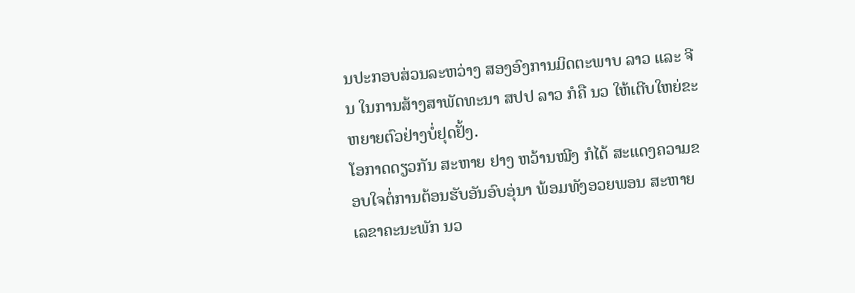ນປະກອບສ່ວນລະຫວ່າງ ສອງອົງການມິດຕະພາບ ລາວ ແລະ ຈີນ ໃນການສ້າງສາພັດທະນາ ສປປ ລາວ ກໍຄື ນວ ໃຫ້ເຕີບໃຫຍ່ຂະຫຍາຍຕົວຢ່າງບໍ່ຢຸດຢັ້ງ.
ໂອກາດດຽວກັນ ສະຫາຍ ຢາງ ຫວ້ານໝີງ ກໍໄດ້ ສະແດງຄວາມຂອບໃຈຕໍ່ການຕ້ອນຮັບອັນອົບອຸ່ນາ ພ້ອມທັງອວຍພອນ ສະຫາຍ ເລຂາຄະນະພັກ ນວ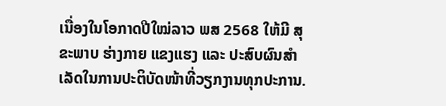ເນື່ອງໃນໂອກາດປີໃໝ່ລາວ ພສ 2568 ໃຫ້ມີ ສຸຂະພາບ ຮ່າງກາຍ ແຂງແຮງ ແລະ ປະສົບຜົນສຳເລັດໃນການປະຕິບັດໜ້າທີ່ວຽກງານທຸກປະການ.